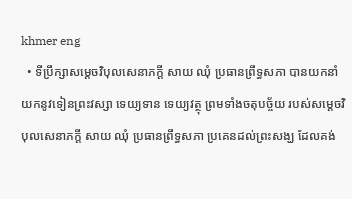khmer eng
  • ទីប្រឹក្សាសម្តេចវិបុលសេនាភក្តី សាយ ឈុំ ប្រធានព្រឹទ្ធសភា បានយកនាំយកនូវទៀនព្រះវស្សា ទេយ្យទាន ទេយ្យវត្ថុ ព្រមទាំងចតុបច្ច័យ របស់សម្តេចវិបុលសេនាភក្តី សាយ ឈុំ ប្រធានព្រឹទ្ធសភា ប្រគេនដល់ព្រះសង្ឃ ដែលគង់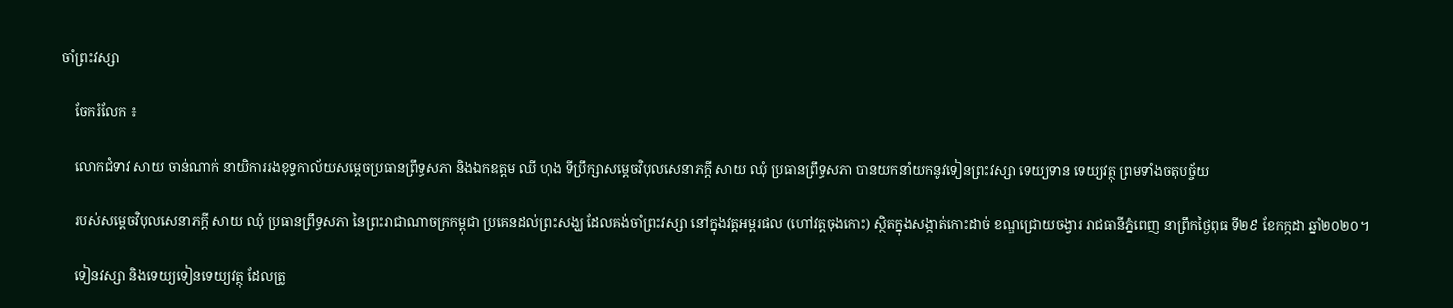ចាំព្រះវស្សា

    ចែករំលែក ៖

    លោកជំទាវ សាយ ចាន់ណាក់ នាយិការរងខុទ្ទកាល័យសម្តេចប្រធានព្រឹទ្ធសភា និងឯកឧត្តម ឈី ហុង ទីប្រឹក្សាសម្តេចវិបុលសេនាភក្តី សាយ ឈុំ ប្រធានព្រឹទ្ធសភា បានយកនាំយកនូវទៀនព្រះវស្សា ទេយ្យទាន ទេយ្យវត្ថុ ព្រមទាំងចតុបច្ច័យ

    របស់សម្តេចវិបុលសេនាភក្តី សាយ ឈុំ ប្រធានព្រឹទ្ធសភា នៃព្រះរាជាណាចក្រកម្ពុជា ប្រគេនដល់ព្រះសង្ឃ ដែលគង់ចាំព្រះវស្សា នៅក្នុងវត្តអម្ពរផល (ហៅវត្តចុងកោះ) ស្ថិតក្នុងសង្កាត់កោះដាច់ ខណ្ឌជ្រោយចង្វារ រាជធានីភ្នំពេញ នាព្រឹកថ្ងៃពុធ ទី២៩ ខែកក្កដា ឆ្នាំ២០២០។

    ទៀនវស្សា និងទេយ្យទៀនទេយ្យវត្ថុ ដែលត្រូ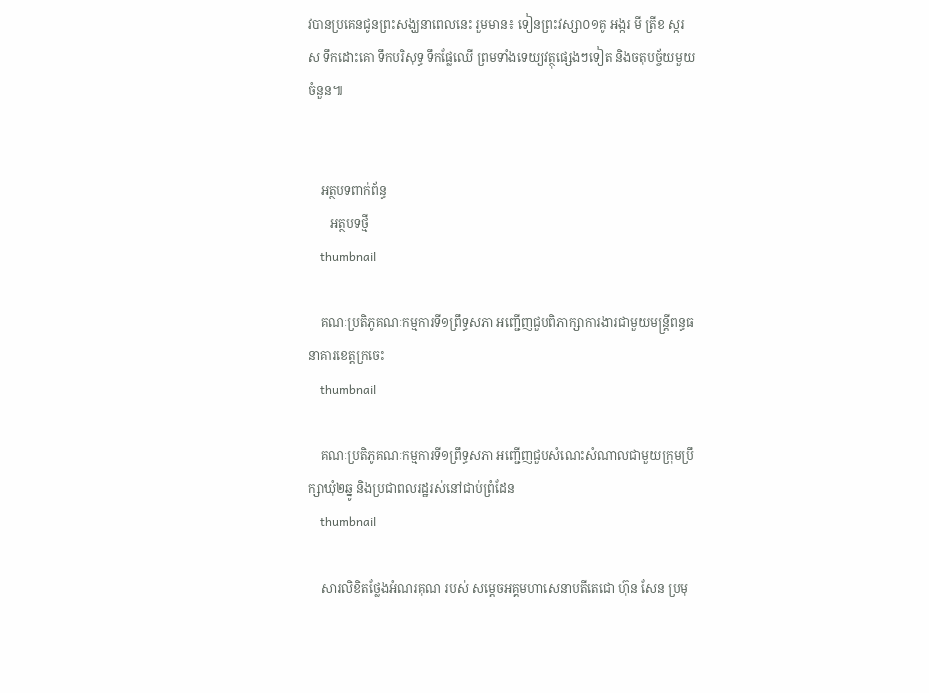វបានប្រគេនជូនព្រះសង្ឃនាពេលនេះ រួមមាន៖ ទៀនព្រះវស្សា០១គូ អង្ករ មី ត្រីខ ស្ករស ទឹកដោះគោ ទឹកបរិសុទ្ធ ទឹកផ្លែឈើ ព្រមទាំងទេយ្យវត្ថុផ្សេងៗទៀត និងចតុបច្ច័យមួយចំនួន៕


    អត្ថបទពាក់ព័ន្ធ
       អត្ថបទថ្មី
    thumbnail

    គណៈប្រតិភូគណៈកម្មការទី១ព្រឹទ្ធសភា អញ្ជើញជួបពិភាក្សាការងារជាមួយមន្ត្រីពន្ធធនាគារខេត្តក្រចេះ
    thumbnail

    គណៈប្រតិភូគណៈកម្មការទី១ព្រឹទ្ធសភា អញ្ជើញជួបសំណេះសំណាលជាមួយក្រុមប្រឹក្សាឃុំ២ឆ្នូ និងប្រជាពលរដ្ឋរស់នៅជាប់ព្រំដែន
    thumbnail

    សារលិខិតថ្លែងអំណរគុណ របស់ សម្តេចអគ្គមហាសេនាបតីតេជោ ហ៊ុន សែន ប្រមុ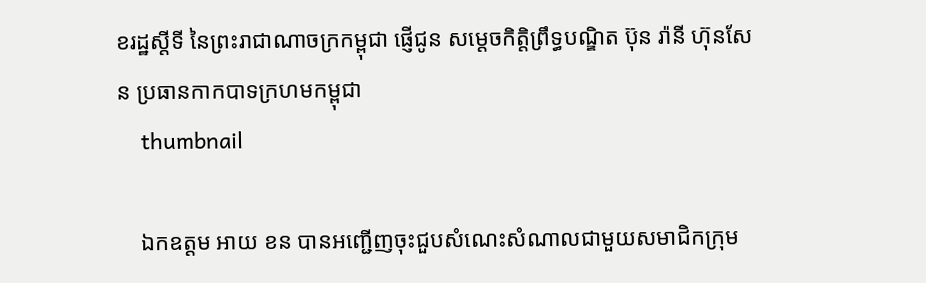ខរដ្ឋស្តីទី នៃព្រះរាជាណាចក្រកម្ពុជា ផ្ញើជូន សម្តេចកិត្តិព្រឹទ្ធបណ្ឌិត ប៊ុន រ៉ានី ហ៊ុនសែន ប្រធានកាកបាទក្រហមកម្ពុជា
    thumbnail

    ឯកឧត្តម អាយ ខន បានអញ្ជើញចុះជួបសំណេះសំណាលជាមួយសមាជិកក្រុម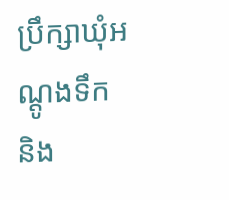ប្រឹក្សាឃុំអណ្តូងទឹក និង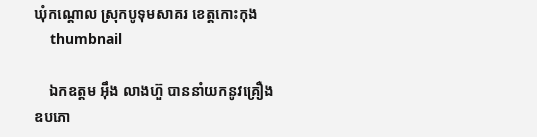ឃុំកណ្តោល ស្រុកបូទុមសាគរ ខេត្តកោះកុង
    thumbnail

    ឯកឧត្តម អ៊ឹង លាងហ៊ួ បាននាំយកនូវគ្រឿង ឧបភោ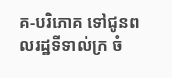គ-បរិភោគ ទៅជូនពលរដ្ឋទីទាល់ក្រ ចំ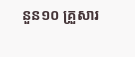នួន១០ គ្រួសារ